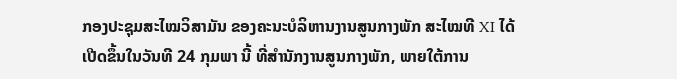ກອງປະຊຸມສະໄໝວິສາມັນ ຂອງຄະນະບໍລິຫານງານສູນກາງພັກ ສະໄໝທີ XI ໄດ້ເປີດຂຶ້ນໃນວັນທີ 24 ກຸມພາ ນີ້ ທີ່ສໍານັກງານສູນກາງພັກ, ພາຍໃຕ້ການ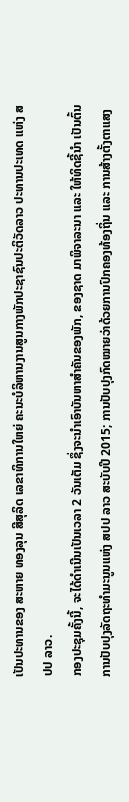ເປັນປະທານຂອງ ສະຫາຍ ທອງລຸນ ສີສຸລິດ ເລຂາທິການໃຫຍ່ ຄະນະບໍລິຫານງານສູນກາງພັກປະຊາຊົນປະຕິວັດລາວ ປະທານປະເທດ ແຫ່ງ ສປປ ລາວ.
ກອງປະຊຸມຄັ້ງນີ້, ຈະໄດ້ດຳເນີນເປັນເວລາ 2 ວັນເຕັມ ຊຶ່ງຈະນໍາເອົາບັນຫາສໍາຄັນຂອງພັກ, ຂອງຊາດ ມາພິຈາລະນາ ແລະ ໃຫ້ທິດຊີ້ນໍາ ເປັນຕົ້ນ ການປັບປຸງລັດຖະທໍາມະນູນແຫ່ງ ສປປ ລາວ ສະບັບປີ 2015; ການປັບປຸງກົດໝາຍວ່າດ້ວຍການປົກຄອງທ້ອງຖິ່ນ ແລະ ການສ້າງຕັ້ງຕາແສງ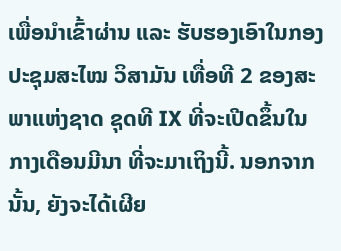ເພື່ອນຳເຂົ້າຜ່ານ ແລະ ຮັບຮອງເອົາໃນກອງປະຊຸມສະໄໝ ວິສາມັນ ເທື່ອທີ 2 ຂອງສະພາແຫ່ງຊາດ ຊຸດທີ IX ທີ່ຈະເປີດຂຶ້ນໃນກາງເດືອນມີນາ ທີ່ຈະມາເຖິງນີ້. ນອກຈາກນັ້ນ, ຍັງຈະໄດ້ເຜີຍ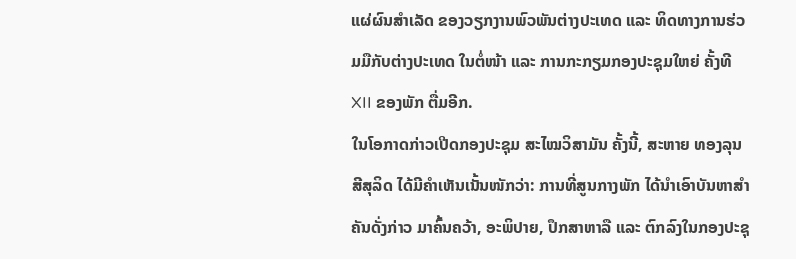ແຜ່ຜົນສໍາເລັດ ຂອງວຽກງານພົວພັນຕ່າງປະເທດ ແລະ ທິດທາງການຮ່ວມມືກັບຕ່າງປະເທດ ໃນຕໍ່ໜ້າ ແລະ ການກະກຽມກອງປະຊຸມໃຫຍ່ ຄັ້ງທີ XII ຂອງພັກ ຕື່ມອີກ.
ໃນໂອກາດກ່າວເປີດກອງປະຊຸມ ສະໄໝວິສາມັນ ຄັ້ງນີ້, ສະຫາຍ ທອງລຸນ ສີສຸລິດ ໄດ້ມີຄຳເຫັນເນັ້ນໜັກວ່າ: ການທີ່ສູນກາງພັກ ໄດ້ນໍາເອົາບັນຫາສໍາຄັນດັ່ງກ່າວ ມາຄົ້ນຄວ້າ, ອະພິປາຍ, ປຶກສາຫາລື ແລະ ຕົກລົງໃນກອງປະຊຸ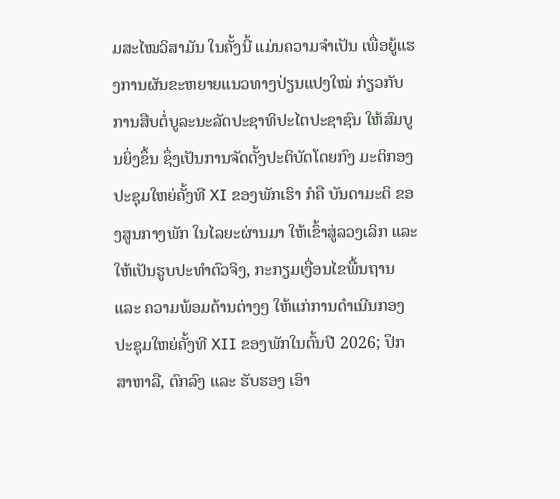ມສະໄໝວິສາມັນ ໃນຄັ້ງນີ້ ແມ່ນຄວາມຈໍາເປັນ ເພື່ອຍູ້ແຮງການຜັນຂະຫຍາຍແນວທາງປ່ຽນແປງໃໝ່ ກ່ຽວກັບການສືບຕໍ່ບູລະນະລັດປະຊາທິປະໄຕປະຊາຊົນ ໃຫ້ສົມບູນຍິ່ງຂຶ້ນ ຊຶ່ງເປັນການຈັດຕັ້ງປະຕິບັດໂດຍກົງ ມະຕິກອງປະຊຸມໃຫຍ່ຄັ້ງທີ XI ຂອງພັກເຮົາ ກໍຄື ບັນດາມະຕິ ຂອງສູນກາງພັກ ໃນໄລຍະຜ່ານມາ ໃຫ້ເຂົ້າສູ່ລວງເລິກ ແລະ ໃຫ້ເປັນຮູບປະທໍາຕົວຈິງ, ກະກຽມເງື່ອນໄຂພື້ນຖານ ແລະ ຄວາມພ້ອມດ້ານຕ່າງໆ ໃຫ້ແກ່ການດໍາເນີນກອງປະຊຸມໃຫຍ່ຄັ້ງທີ XII ຂອງພັກໃນຕົ້ນປີ 2026; ປຶກສາຫາລື, ຕົກລົງ ແລະ ຮັບຮອງ ເອົາ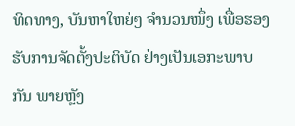ທິດທາງ, ບັນຫາໃຫຍ່ໆ ຈໍານວນໜຶ່ງ ເພື່ອຮອງຮັບການຈັດຕັ້ງປະຕິບັດ ຢ່າງເປັນເອກະພາບກັນ ພາຍຫຼັງ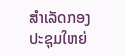ສໍາເລັດກອງປະຊຸມໃຫຍ່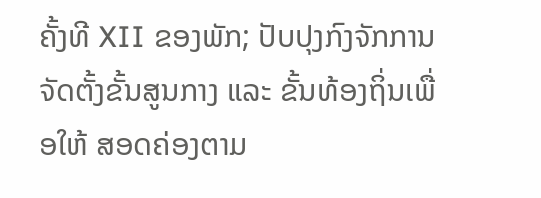ຄັ້ງທີ XII ຂອງພັກ; ປັບປຸງກົງຈັກການຈັດຕັ້ງຂັ້ນສູນກາງ ແລະ ຂັ້ນທ້ອງຖິ່ນເພື່ອໃຫ້ ສອດຄ່ອງຕາມ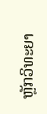ຫຼັກວິທະຍາ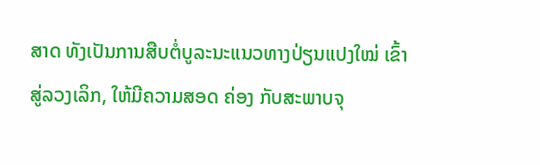ສາດ ທັງເປັນການສືບຕໍ່ບູລະນະແນວທາງປ່ຽນແປງໃໝ່ ເຂົ້າສູ່ລວງເລິກ, ໃຫ້ມີຄວາມສອດ ຄ່ອງ ກັບສະພາບຈຸ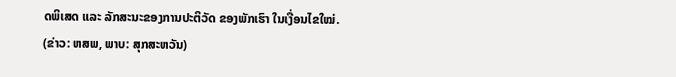ດພິເສດ ແລະ ລັກສະນະຂອງການປະຕິວັດ ຂອງພັກເຮົາ ໃນເງື່ອນໄຂໃໝ່.
(ຂ່າວ: ຫສພ, ພາບ: ສຸກສະຫວັນ)